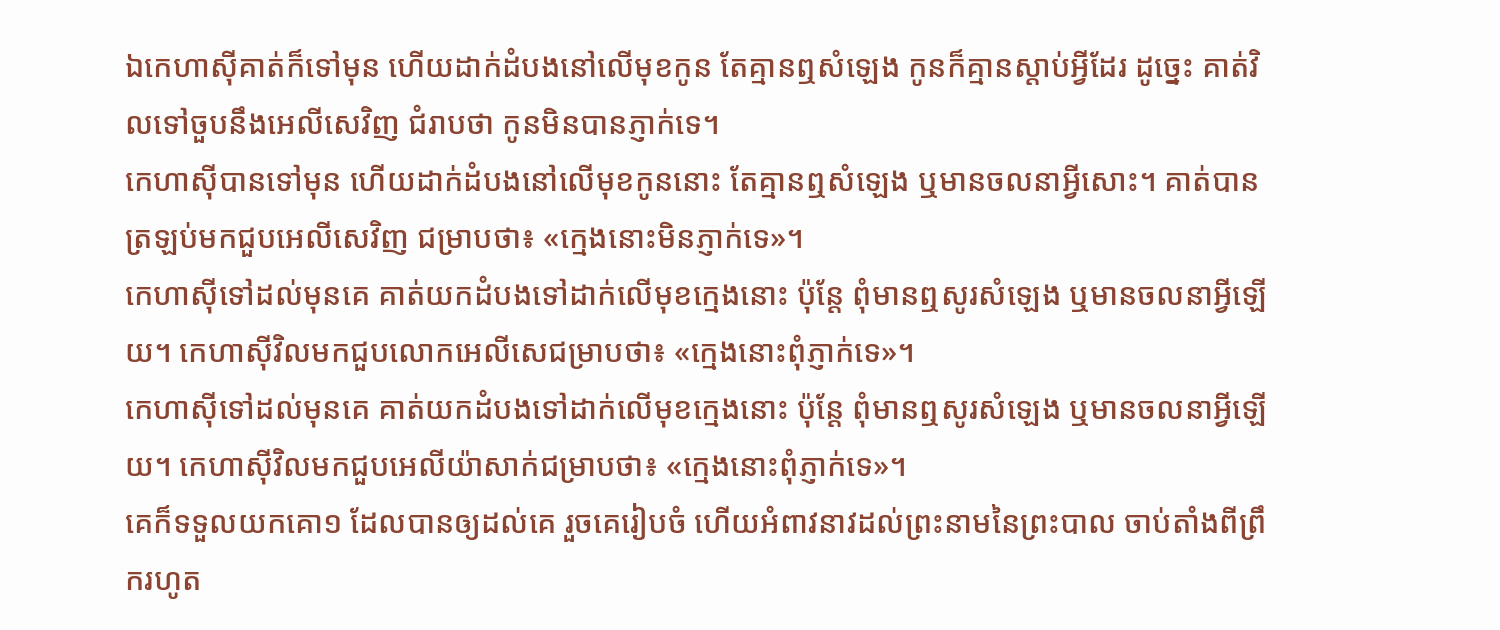ឯកេហាស៊ីគាត់ក៏ទៅមុន ហើយដាក់ដំបងនៅលើមុខកូន តែគ្មានឮសំឡេង កូនក៏គ្មានស្តាប់អ្វីដែរ ដូច្នេះ គាត់វិលទៅចួបនឹងអេលីសេវិញ ជំរាបថា កូនមិនបានភ្ញាក់ទេ។
កេហាស៊ីបានទៅមុន ហើយដាក់ដំបងនៅលើមុខកូននោះ តែគ្មានឮសំឡេង ឬមានចលនាអ្វីសោះ។ គាត់បានត្រឡប់មកជួបអេលីសេវិញ ជម្រាបថា៖ «ក្មេងនោះមិនភ្ញាក់ទេ»។
កេហាស៊ីទៅដល់មុនគេ គាត់យកដំបងទៅដាក់លើមុខក្មេងនោះ ប៉ុន្តែ ពុំមានឮសូរសំឡេង ឬមានចលនាអ្វីឡើយ។ កេហាស៊ីវិលមកជួបលោកអេលីសេជម្រាបថា៖ «ក្មេងនោះពុំភ្ញាក់ទេ»។
កេហាស៊ីទៅដល់មុនគេ គាត់យកដំបងទៅដាក់លើមុខក្មេងនោះ ប៉ុន្តែ ពុំមានឮសូរសំឡេង ឬមានចលនាអ្វីឡើយ។ កេហាស៊ីវិលមកជួបអេលីយ៉ាសាក់ជម្រាបថា៖ «ក្មេងនោះពុំភ្ញាក់ទេ»។
គេក៏ទទួលយកគោ១ ដែលបានឲ្យដល់គេ រួចគេរៀបចំ ហើយអំពាវនាវដល់ព្រះនាមនៃព្រះបាល ចាប់តាំងពីព្រឹករហូត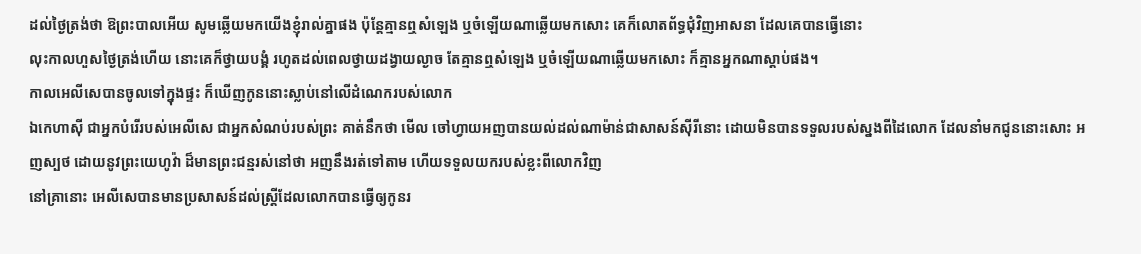ដល់ថ្ងៃត្រង់ថា ឱព្រះបាលអើយ សូមឆ្លើយមកយើងខ្ញុំរាល់គ្នាផង ប៉ុន្តែគ្មានឮសំឡេង ឬចំឡើយណាឆ្លើយមកសោះ គេក៏លោតព័ទ្ធជុំវិញអាសនា ដែលគេបានធ្វើនោះ
លុះកាលហួសថ្ងៃត្រង់ហើយ នោះគេក៏ថ្វាយបង្គំ រហូតដល់ពេលថ្វាយដង្វាយល្ងាច តែគ្មានឮសំឡេង ឬចំឡើយណាឆ្លើយមកសោះ ក៏គ្មានអ្នកណាស្តាប់ផង។
កាលអេលីសេបានចូលទៅក្នុងផ្ទះ ក៏ឃើញកូននោះស្លាប់នៅលើដំណេករបស់លោក
ឯកេហាស៊ី ជាអ្នកបំរើរបស់អេលីសេ ជាអ្នកសំណប់របស់ព្រះ គាត់នឹកថា មើល ចៅហ្វាយអញបានយល់ដល់ណាម៉ាន់ជាសាសន៍ស៊ីរីនោះ ដោយមិនបានទទួលរបស់ស្នងពីដៃលោក ដែលនាំមកជូននោះសោះ អញស្បថ ដោយនូវព្រះយេហូវ៉ា ដ៏មានព្រះជន្មរស់នៅថា អញនឹងរត់ទៅតាម ហើយទទួលយករបស់ខ្លះពីលោកវិញ
នៅគ្រានោះ អេលីសេបានមានប្រសាសន៍ដល់ស្ត្រីដែលលោកបានធ្វើឲ្យកូនរ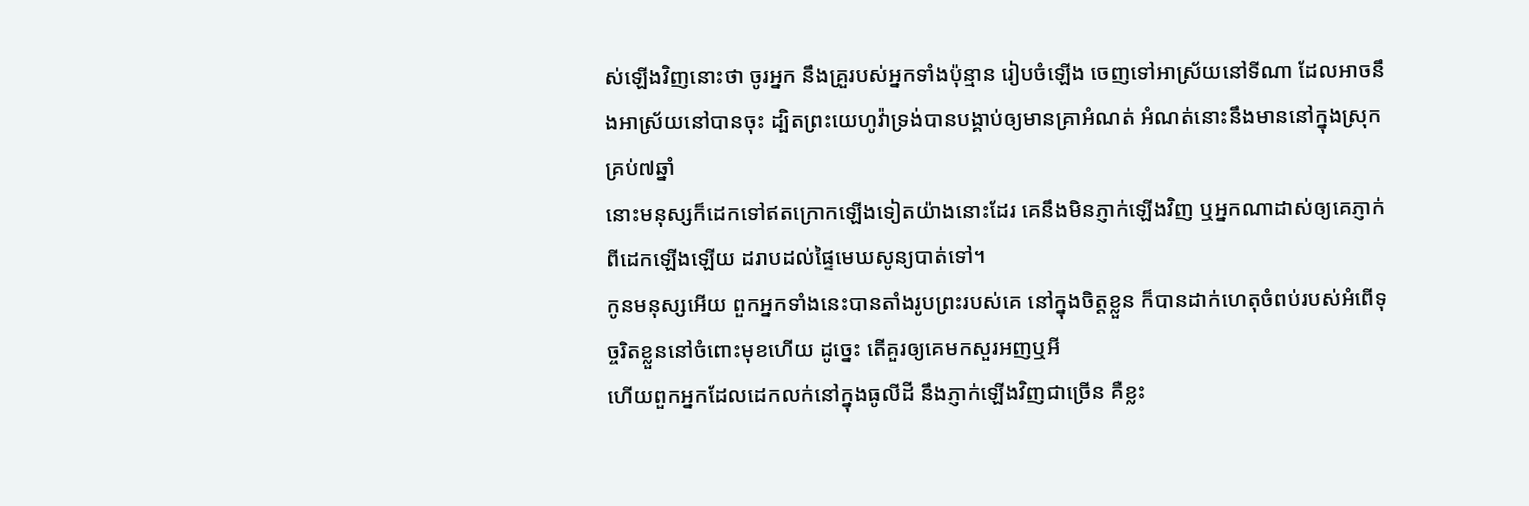ស់ឡើងវិញនោះថា ចូរអ្នក នឹងគ្រួរបស់អ្នកទាំងប៉ុន្មាន រៀបចំឡើង ចេញទៅអាស្រ័យនៅទីណា ដែលអាចនឹងអាស្រ័យនៅបានចុះ ដ្បិតព្រះយេហូវ៉ាទ្រង់បានបង្គាប់ឲ្យមានគ្រាអំណត់ អំណត់នោះនឹងមាននៅក្នុងស្រុកគ្រប់៧ឆ្នាំ
នោះមនុស្សក៏ដេកទៅឥតក្រោកឡើងទៀតយ៉ាងនោះដែរ គេនឹងមិនភ្ញាក់ឡើងវិញ ឬអ្នកណាដាស់ឲ្យគេភ្ញាក់ពីដេកឡើងឡើយ ដរាបដល់ផ្ទៃមេឃសូន្យបាត់ទៅ។
កូនមនុស្សអើយ ពួកអ្នកទាំងនេះបានតាំងរូបព្រះរបស់គេ នៅក្នុងចិត្តខ្លួន ក៏បានដាក់ហេតុចំពប់របស់អំពើទុច្ចរិតខ្លួននៅចំពោះមុខហើយ ដូច្នេះ តើគួរឲ្យគេមកសួរអញឬអី
ហើយពួកអ្នកដែលដេកលក់នៅក្នុងធូលីដី នឹងភ្ញាក់ឡើងវិញជាច្រើន គឺខ្លះ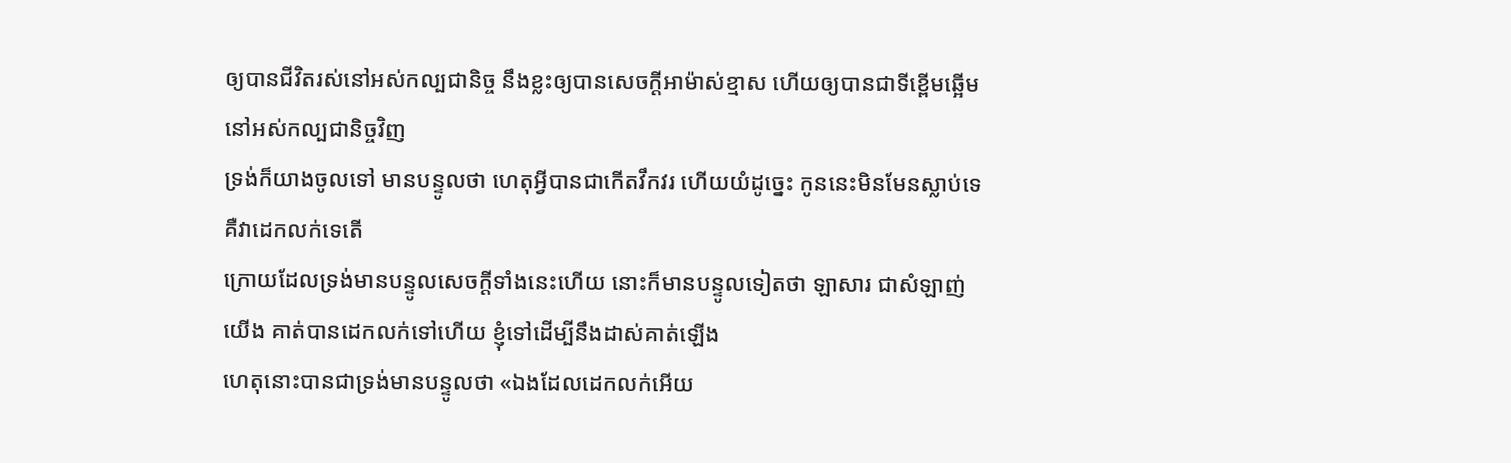ឲ្យបានជីវិតរស់នៅអស់កល្បជានិច្ច នឹងខ្លះឲ្យបានសេចក្ដីអាម៉ាស់ខ្មាស ហើយឲ្យបានជាទីខ្ពើមឆ្អើម នៅអស់កល្បជានិច្ចវិញ
ទ្រង់ក៏យាងចូលទៅ មានបន្ទូលថា ហេតុអ្វីបានជាកើតវឹកវរ ហើយយំដូច្នេះ កូននេះមិនមែនស្លាប់ទេ គឺវាដេកលក់ទេតើ
ក្រោយដែលទ្រង់មានបន្ទូលសេចក្ដីទាំងនេះហើយ នោះក៏មានបន្ទូលទៀតថា ឡាសារ ជាសំឡាញ់យើង គាត់បានដេកលក់ទៅហើយ ខ្ញុំទៅដើម្បីនឹងដាស់គាត់ឡើង
ហេតុនោះបានជាទ្រង់មានបន្ទូលថា «ឯងដែលដេកលក់អើយ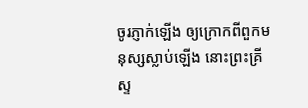ចូរភ្ញាក់ឡើង ឲ្យក្រោកពីពួកមនុស្សស្លាប់ឡើង នោះព្រះគ្រីស្ទ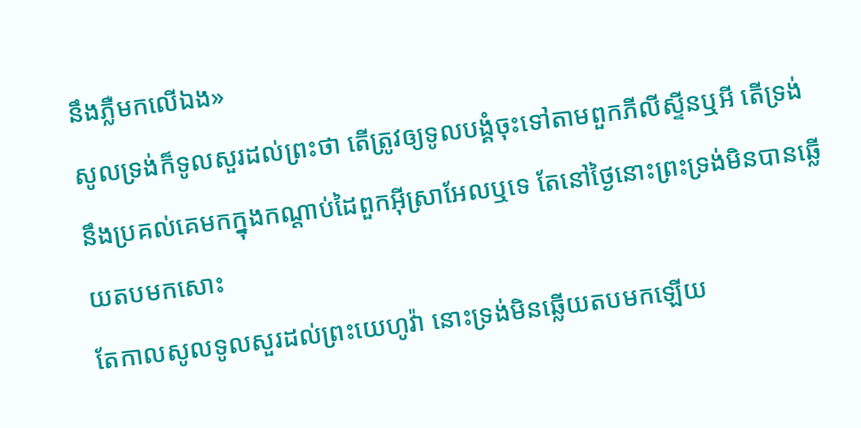នឹងភ្លឺមកលើឯង»
សូលទ្រង់ក៏ទូលសួរដល់ព្រះថា តើត្រូវឲ្យទូលបង្គំចុះទៅតាមពួកភីលីស្ទីនឬអី តើទ្រង់នឹងប្រគល់គេមកក្នុងកណ្តាប់ដៃពួកអ៊ីស្រាអែលឬទេ តែនៅថ្ងៃនោះព្រះទ្រង់មិនបានឆ្លើយតបមកសោះ
តែកាលសូលទូលសួរដល់ព្រះយេហូវ៉ា នោះទ្រង់មិនឆ្លើយតបមកឡើយ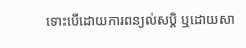ទោះបើដោយការពន្យល់សប្តិ ឬដោយសា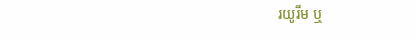រយូរីម ឬ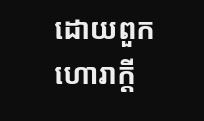ដោយពួកហោរាក្តី